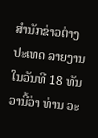ສຳນັກຂ່າວຕ່າງປະເທດ ລາຍງານໃນວັນທີ 18 ທັນວານີ້ວ່າ ທ່ານ ວະ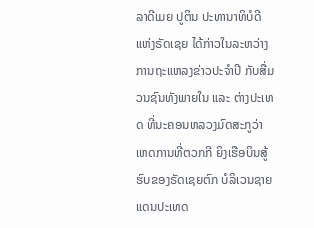ລາດີເມຍ ປູຕິນ ປະທານາທິບໍດີແຫ່ງຣັດເຊຍ ໄດ້ກ່າວໃນລະຫວ່າງ ການຖະແຫລງຂ່າວປະຈຳປີ ກັບສື່ມວນຊົນທັງພາຍໃນ ແລະ ຕ່າງປະເທດ ທີ່ນະຄອນຫລວງມົດສະກູວ່າ ເຫດການທີ່ຕວກກີ ຍິງເຮືອບິນສູ້ຮົບຂອງຣັດເຊຍຕົກ ບໍລິເວນຊາຍແດນປະເທດ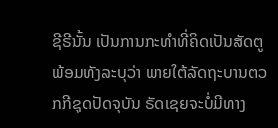ຊີຣີນັ້ນ ເປັນການກະທຳທີ່ຄິດເປັນສັດຕູ ພ້ອມທັງລະບຸວ່າ ພາຍໃຕ້ລັດຖະບານຕວກກີຊຸດປັດຈຸບັນ ຣັດເຊຍຈະບໍ່ມີທາງ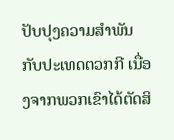ປັບປຸງຄວາມສຳພັນ ກັບປະເທດຕວກກີ ເນື່ອງຈາກພວກເຂົາໄດ້ຕັດສິ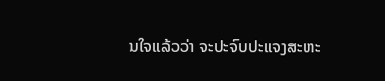ນໃຈແລ້ວວ່າ ຈະປະຈົບປະແຈງສະຫະ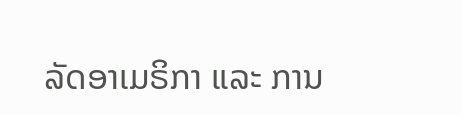ລັດອາເມຣິກາ ແລະ ການ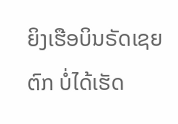ຍິງເຮືອບິນຣັດເຊຍຕົກ ບໍ່ໄດ້ເຮັດ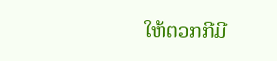ໃຫ້ຕວກກີມີ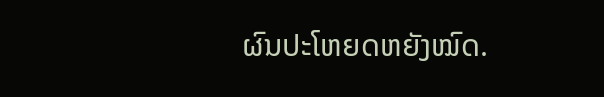ຜົນປະໂຫຍດຫຍັງໝົດ.